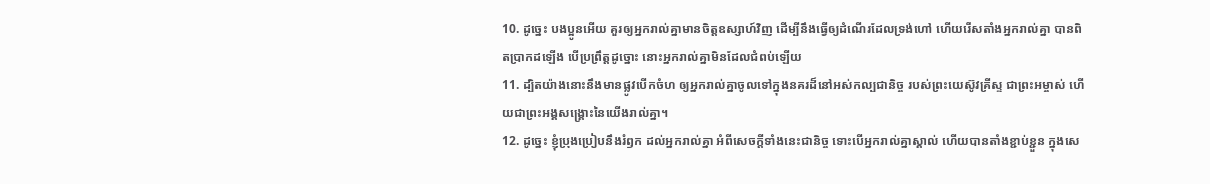10. ដូច្នេះ បងប្អូនអើយ គួរឲ្យអ្នករាល់គ្នាមានចិត្តឧស្សាហ៍វិញ ដើម្បីនឹងធ្វើឲ្យដំណើរដែលទ្រង់ហៅ ហើយរើសតាំងអ្នករាល់គ្នា បានពិតប្រាកដឡើង បើប្រព្រឹត្តដូច្នោះ នោះអ្នករាល់គ្នាមិនដែលជំពប់ឡើយ
11. ដ្បិតយ៉ាងនោះនឹងមានផ្លូវបើកចំហ ឲ្យអ្នករាល់គ្នាចូលទៅក្នុងនគរដ៏នៅអស់កល្បជានិច្ច របស់ព្រះយេស៊ូវគ្រីស្ទ ជាព្រះអម្ចាស់ ហើយជាព្រះអង្គសង្គ្រោះនៃយើងរាល់គ្នា។
12. ដូច្នេះ ខ្ញុំប្រុងប្រៀបនឹងរំឭក ដល់អ្នករាល់គ្នា អំពីសេចក្តីទាំងនេះជានិច្ច ទោះបើអ្នករាល់គ្នាស្គាល់ ហើយបានតាំងខ្ជាប់ខ្ជួន ក្នុងសេ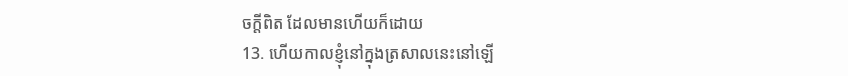ចក្តីពិត ដែលមានហើយក៏ដោយ
13. ហើយកាលខ្ញុំនៅក្នុងត្រសាលនេះនៅឡើ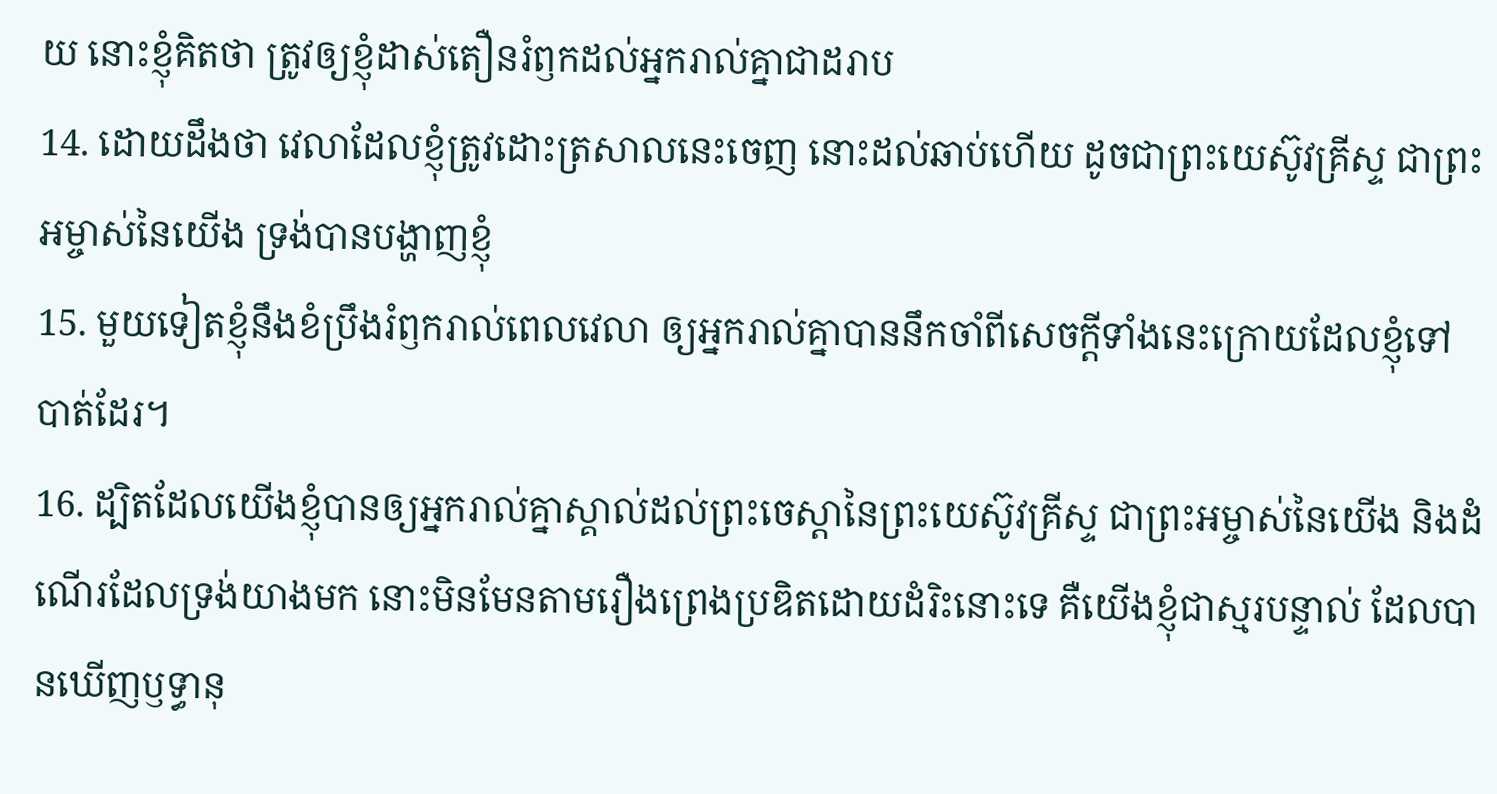យ នោះខ្ញុំគិតថា ត្រូវឲ្យខ្ញុំដាស់តឿនរំឭកដល់អ្នករាល់គ្នាជាដរាប
14. ដោយដឹងថា វេលាដែលខ្ញុំត្រូវដោះត្រសាលនេះចេញ នោះដល់ឆាប់ហើយ ដូចជាព្រះយេស៊ូវគ្រីស្ទ ជាព្រះអម្ចាស់នៃយើង ទ្រង់បានបង្ហាញខ្ញុំ
15. មួយទៀតខ្ញុំនឹងខំប្រឹងរំឭករាល់ពេលវេលា ឲ្យអ្នករាល់គ្នាបាននឹកចាំពីសេចក្តីទាំងនេះក្រោយដែលខ្ញុំទៅបាត់ដែរ។
16. ដ្បិតដែលយើងខ្ញុំបានឲ្យអ្នករាល់គ្នាស្គាល់ដល់ព្រះចេស្តានៃព្រះយេស៊ូវគ្រីស្ទ ជាព្រះអម្ចាស់នៃយើង និងដំណើរដែលទ្រង់យាងមក នោះមិនមែនតាមរឿងព្រេងប្រឌិតដោយដំរិះនោះទេ គឺយើងខ្ញុំជាស្មរបន្ទាល់ ដែលបានឃើញឫទ្ធានុ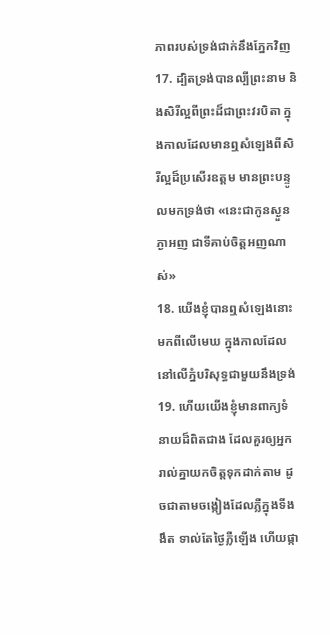ភាពរបស់ទ្រង់ជាក់នឹងភ្នែកវិញ
17. ដ្បិតទ្រង់បានល្បីព្រះនាម និងសិរីល្អពីព្រះដ៏ជាព្រះវរបិតា ក្នុងកាលដែលមានឮសំឡេងពីសិរីល្អដ៏ប្រសើរឧត្តម មានព្រះបន្ទូលមកទ្រង់ថា «នេះជាកូនស្ងួនភ្ងាអញ ជាទីគាប់ចិត្តអញណាស់»
18. យើងខ្ញុំបានឮសំឡេងនោះមកពីលើមេឃ ក្នុងកាលដែលនៅលើភ្នំបរិសុទ្ធជាមួយនឹងទ្រង់
19. ហើយយើងខ្ញុំមានពាក្យទំនាយដ៏ពិតជាង ដែលគួរឲ្យអ្នករាល់គ្នាយកចិត្តទុកដាក់តាម ដូចជាតាមចង្កៀងដែលភ្លឺក្នុងទីងងឹត ទាល់តែថ្ងៃភ្លឺឡើង ហើយផ្កា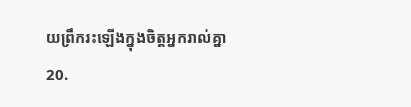យព្រឹករះឡើងក្នុងចិត្តអ្នករាល់គ្នា
20.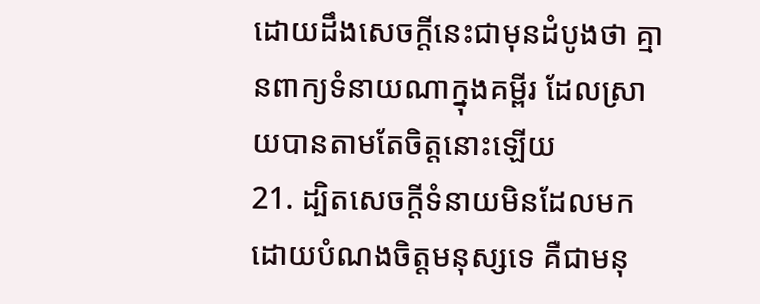ដោយដឹងសេចក្តីនេះជាមុនដំបូងថា គ្មានពាក្យទំនាយណាក្នុងគម្ពីរ ដែលស្រាយបានតាមតែចិត្តនោះឡើយ
21. ដ្បិតសេចក្តីទំនាយមិនដែលមក ដោយបំណងចិត្តមនុស្សទេ គឺជាមនុ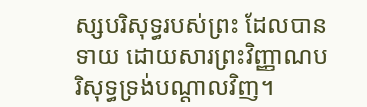ស្សបរិសុទ្ធរបស់ព្រះ ដែលបានទាយ ដោយសារព្រះវិញ្ញាណបរិសុទ្ធទ្រង់បណ្តាលវិញ។